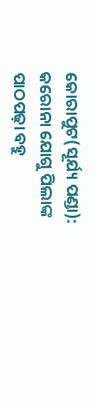କୋରାପୁଟ(ସୂର୍ଯ୍ୟ ପଣ୍ଡା): କରୋନା ଯୋଗୁ ପିଲାଙ୍କ ପାଠପଢ଼ା ବହୁ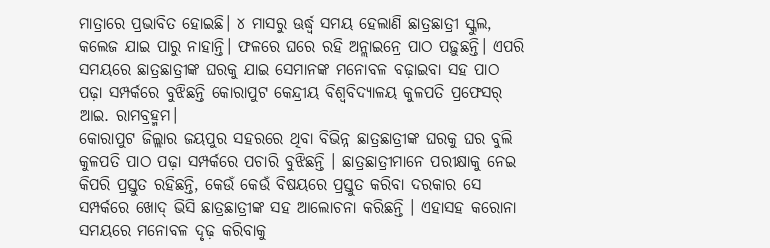ମାତ୍ରାରେ ପ୍ରଭାବିତ ହୋଇଛି। ୪ ମାସରୁ ଊର୍ଦ୍ଧ୍ୱ ସମୟ ହେଲାଣି ଛାତ୍ରଛାତ୍ରୀ ସ୍କୁଲ, କଲେଜ ଯାଇ ପାରୁ ନାହାନ୍ତି। ଫଳରେ ଘରେ ରହି ଅନ୍ଲାଇନ୍ରେ ପାଠ ପଢ଼ୁଛନ୍ତି। ଏପରି ସମୟରେ ଛାତ୍ରଛାତ୍ରୀଙ୍କ ଘରକୁ ଯାଇ ସେମାନଙ୍କ ମନୋବଳ ବଢ଼ାଇବା ସହ ପାଠ ପଢ଼ା ସମ୍ପର୍କରେ ବୁଝିଛନ୍ତି କୋରାପୁଟ କେନ୍ଦ୍ରୀୟ ବିଶ୍ୱବିଦ୍ୟାଳୟ କୁଳପତି ପ୍ରଫେସର୍ ଆଇ. ରାମବ୍ରହ୍ମମ।
କୋରାପୁଟ ଜିଲ୍ଲାର ଜୟପୁର ସହରରେ ଥିବା ବିଭିନ୍ନ ଛାତ୍ରଛାତ୍ରୀଙ୍କ ଘରକୁ ଘର ବୁଲି କୁଳପତି ପାଠ ପଢ଼ା ସମ୍ପର୍କରେ ପଚାରି ବୁଝିଛନ୍ତି । ଛାତ୍ରଛାତ୍ରୀମାନେ ପରୀକ୍ଷାକୁ ନେଇ କିପରି ପ୍ରସ୍ତୁତ ରହିଛନ୍ତି, କେଉଁ କେଉଁ ବିଷୟରେ ପ୍ରସ୍ତୁତ କରିବା ଦରକାର ସେ ସମ୍ପର୍କରେ ଖୋଦ୍ ଭିସି ଛାତ୍ରଛାତ୍ରୀଙ୍କ ସହ ଆଲୋଚନା କରିଛନ୍ତି । ଏହାସହ କରୋନା ସମୟରେ ମନୋବଳ ଦୃଢ଼ କରିବାକୁ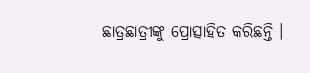ଛାତ୍ରଛାତ୍ରୀଙ୍କୁ ପ୍ରୋତ୍ସାହିତ କରିଛନ୍ତି ।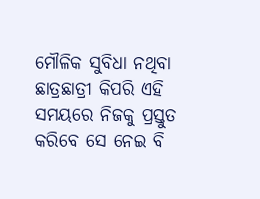ମୌଳିକ ସୁବିଧା ନଥିବା ଛାତ୍ରଛାତ୍ରୀ କିପରି ଏହି ସମୟରେ ନିଜକୁ ପ୍ରସ୍ତୁତ କରିବେ ସେ ନେଇ ବି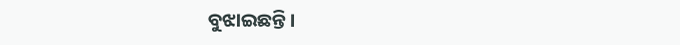ବୁଝାଇଛନ୍ତି ।